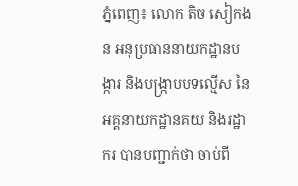ភ្នំពេញ៖ លោក តិច សៀកងន អនុប្រធាននាយកដ្ឋានបង្ការ និងបង្រ្កាបបទល្មើស នៃអគ្គនាយកដ្ឋានគយ និងរដ្ឋាករ បានបញ្ជាក់ថា ចាប់ពី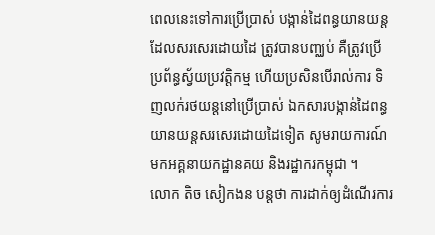ពេលនេះទៅការប្រើប្រាស់ បង្កាន់ដៃពន្ធយានយន្ត ដែលសរសេរដោយដៃ ត្រូវបានបញ្ឈប់ គឺត្រូវប្រើប្រព័ន្ធស្វ័យប្រវត្តិកម្ម ហើយប្រសិនបើរាល់ការ ទិញលក់រថយន្តនៅប្រើប្រាស់ ឯកសារបង្កាន់ដៃពន្ធ យានយន្តសរសេរដោយដៃទៀត សូមរាយការណ៍មកអគ្គនាយកដ្ឋានគយ និងរដ្ឋាករកម្ពុជា ។
លោក តិច សៀកងន បន្តថា ការដាក់ឲ្យដំណើរការ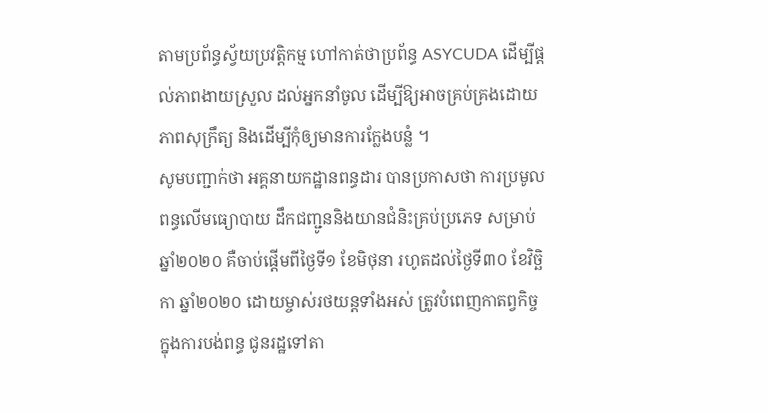តាមប្រព័ន្ធស័្វយប្រវត្តិកម្ម ហៅកាត់ថាប្រព័ន្ធ ASYCUDA ដើម្បីផ្តល់ភាពងាយស្រួល ដល់អ្នកនាំចូល ដើម្បីឱ្យអាចគ្រប់គ្រងដោយភាពសុក្រឹត្យ និងដើម្បីកុំឲ្យមានការក្លែងបន្លំ ។
សូមបញ្ជាក់ថា អគ្គនាយកដ្ឋានពន្ធដារ បានប្រកាសថា ការប្រមូលពន្ធលើមធ្យោបាយ ដឹកជញ្ជូននិងយានជំនិះគ្រប់ប្រភេទ សម្រាប់ឆ្នាំ២០២០ គឺចាប់ផ្តើមពីថ្ងៃទី១ ខែមិថុនា រហូតដល់ថ្ងៃទី៣០ ខែវិច្ឆិកា ឆ្នាំ២០២០ ដោយម្ចាស់រថយន្តទាំងអស់ ត្រូវបំពេញកាតព្វកិច្ចក្នុងការបង់ពន្ធ ជូនរដ្ឋទៅតា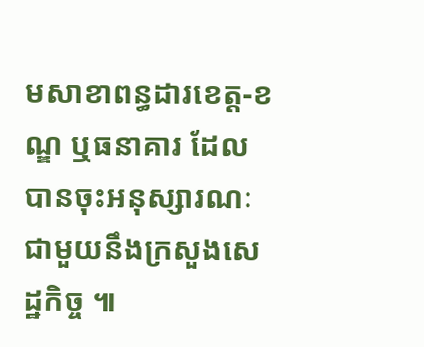មសាខាពន្ធដារខេត្ត-ខណ្ឌ ឬធនាគារ ដែលបានចុះអនុស្សារណៈ ជាមួយនឹងក្រសួងសេដ្ឋកិច្ច ៕